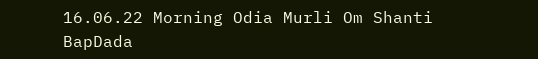16.06.22 Morning Odia Murli Om Shanti BapDada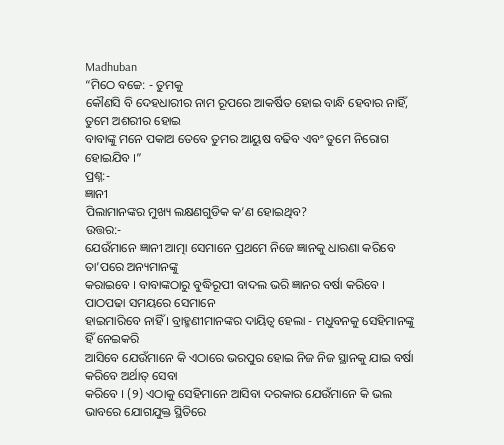Madhuban
“ମିଠେ ବଚ୍ଚେ: - ତୁମକୁ
କୌଣସି ବି ଦେହଧାରୀର ନାମ ରୂପରେ ଆକର୍ଷିତ ହୋଇ ବାନ୍ଧି ହେବାର ନାହିଁ, ତୁମେ ଅଶରୀର ହୋଇ
ବାବାଙ୍କୁ ମନେ ପକାଅ ତେବେ ତୁମର ଆୟୁଷ ବଢିବ ଏବଂ ତୁମେ ନିରୋଗ ହୋଇଯିବ ।”
ପ୍ରଶ୍ନ:-
ଜ୍ଞାନୀ
ପିଲାମାନଙ୍କର ମୁଖ୍ୟ ଲକ୍ଷଣଗୁଡିକ କ’ଣ ହୋଇଥିବ?
ଉତ୍ତର:-
ଯେଉଁମାନେ ଜ୍ଞାନୀ ଆତ୍ମା ସେମାନେ ପ୍ରଥମେ ନିଜେ ଜ୍ଞାନକୁ ଧାରଣା କରିବେ ତା’ପରେ ଅନ୍ୟମାନଙ୍କୁ
କରାଇବେ । ବାବାଙ୍କଠାରୁ ବୁଦ୍ଧିରୂପୀ ବାଦଲ ଭରି ଜ୍ଞାନର ବର୍ଷା କରିବେ । ପାଠପଢା ସମୟରେ ସେମାନେ
ହାଇମାରିବେ ନାହିଁ । ବ୍ରାହ୍ମଣୀମାନଙ୍କର ଦାୟିତ୍ୱ ହେଲା - ମଧୁବନକୁ ସେହିମାନଙ୍କୁ ହିଁ ନେଇକରି
ଆସିବେ ଯେଉଁମାନେ କି ଏଠାରେ ଭରପୁର ହୋଇ ନିଜ ନିଜ ସ୍ଥାନକୁ ଯାଇ ବର୍ଷା କରିବେ ଅର୍ଥାତ୍ ସେବା
କରିବେ । (୨) ଏଠାକୁ ସେହିମାନେ ଆସିବା ଦରକାର ଯେଉଁମାନେ କି ଭଲ ଭାବରେ ଯୋଗଯୁକ୍ତ ସ୍ଥିତିରେ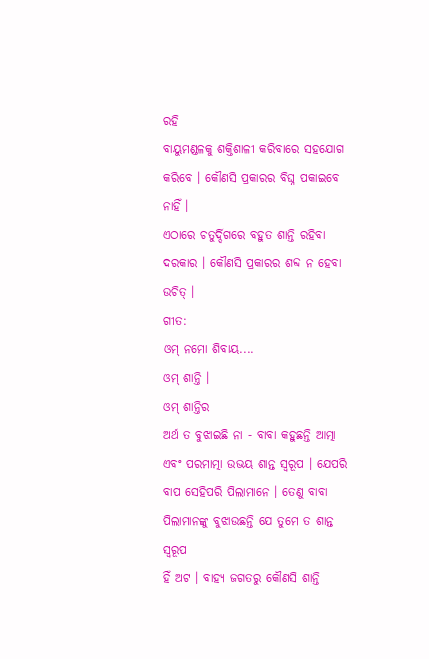ରହି
ବାୟୁମଣ୍ଡଳକୁ ଶକ୍ତିଶାଳୀ କରିବାରେ ସହଯୋଗ କରିବେ । କୌଣସି ପ୍ରକାରର ବିଘ୍ନ ପକାଇବେ ନାହିଁ ।
ଏଠାରେ ଚତୁର୍ଦ୍ଦିଗରେ ବହୁତ ଶାନ୍ତି ରହିବା ଦରକାର । କୌଣସି ପ୍ରକାରର ଶବ୍ଦ ନ ହେବା ଉଚିତ୍ ।
ଗୀତ:
ଓମ୍ ନମୋ ଶିବାୟ....
ଓମ୍ ଶାନ୍ତି ।
ଓମ୍ ଶାନ୍ତିର
ଅର୍ଥ ତ ବୁଝାଇଛି ନା - ବାବା କହୁଛନ୍ତି ଆତ୍ମା ଏବଂ ପରମାତ୍ମା ଉଭୟ ଶାନ୍ତ ସ୍ୱରୂପ । ଯେପରି
ବାପ ସେହିପରି ପିଲାମାନେ । ତେଣୁ ବାବା ପିଲାମାନଙ୍କୁ ବୁଝାଉଛନ୍ତି ଯେ ତୁମେ ତ ଶାନ୍ତ ସ୍ୱରୂପ
ହିଁ ଅଟ । ବାହ୍ୟ ଜଗତରୁ କୌଣସି ଶାନ୍ତି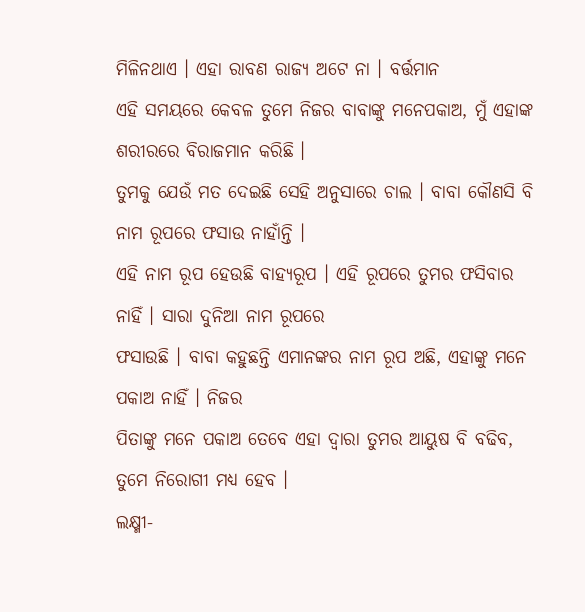ମିଳିନଥାଏ । ଏହା ରାବଣ ରାଜ୍ୟ ଅଟେ ନା । ବର୍ତ୍ତମାନ
ଏହି ସମୟରେ କେବଳ ତୁମେ ନିଜର ବାବାଙ୍କୁ ମନେପକାଅ, ମୁଁ ଏହାଙ୍କ ଶରୀରରେ ବିରାଜମାନ କରିଛି ।
ତୁମକୁ ଯେଉଁ ମତ ଦେଇଛି ସେହି ଅନୁସାରେ ଚାଲ । ବାବା କୌଣସି ବି ନାମ ରୂପରେ ଫସାଉ ନାହାଁନ୍ତି ।
ଏହି ନାମ ରୂପ ହେଉଛି ବାହ୍ୟରୂପ । ଏହି ରୂପରେ ତୁମର ଫସିବାର ନାହିଁ । ସାରା ଦୁନିଆ ନାମ ରୂପରେ
ଫସାଉଛି । ବାବା କହୁଛନ୍ତି ଏମାନଙ୍କର ନାମ ରୂପ ଅଛି, ଏହାଙ୍କୁ ମନେ ପକାଅ ନାହିଁ । ନିଜର
ପିତାଙ୍କୁ ମନେ ପକାଅ ତେବେ ଏହା ଦ୍ୱାରା ତୁମର ଆୟୁଷ ବି ବଢିବ, ତୁମେ ନିରୋଗୀ ମଧ୍ୟ ହେବ ।
ଲକ୍ଷ୍ମୀ-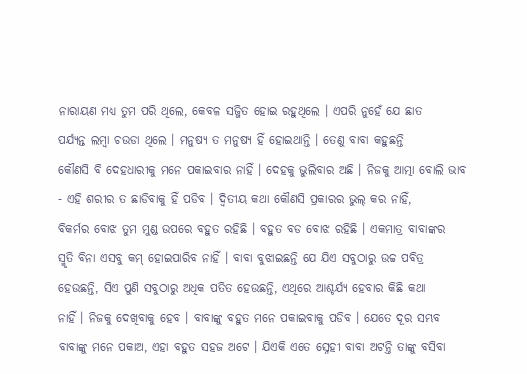ନାରାୟଣ ମଧ୍ୟ ତୁମ ପରି ଥିଲେ, କେବଳ ସଜ୍ଜିତ ହୋଇ ରହୁଥିଲେ । ଏପରି ନୁହେଁ ଯେ ଛାତ
ପର୍ଯ୍ୟନ୍ତ ଲମ୍ବା ଚଉଡା ଥିଲେ । ମନୁଷ୍ୟ ତ ମନୁଷ୍ୟ ହିଁ ହୋଇଥାନ୍ତି । ତେଣୁ ବାବା କହୁଛନ୍ତି
କୌଣସି ବି ଦେହଧାରୀକୁ ମନେ ପକାଇବାର ନାହିଁ । ଦେହକୁ ଭୁଲିବାର ଅଛି । ନିଜକୁ ଆତ୍ମା ବୋଲି ଭାବ
- ଏହି ଶରୀର ତ ଛାଡିବାକୁ ହିଁ ପଡିବ । ଦ୍ୱିତୀୟ କଥା କୌଣସି ପ୍ରକାରର ଭୁଲ୍ କର ନାହିଁ,
ବିକର୍ମର ବୋଝ ତୁମ ମୁଣ୍ଡ ଉପରେ ବହୁତ ରହିଛି । ବହୁତ ବଡ ବୋଝ ରହିଛି । ଏକମାତ୍ର ବାବାଙ୍କର
ସ୍ମୃତି ବିନା ଏସବୁ କମ୍ ହୋଇପାରିବ ନାହିଁ । ବାବା ବୁଝାଇଛନ୍ତି ଯେ ଯିଏ ସବୁଠାରୁ ଉଚ୍ଚ ପବିତ୍ର
ହେଉଛନ୍ତି, ସିଏ ପୁଣି ସବୁଠାରୁ ଅଧିକ ପତିତ ହେଉଛନ୍ତି, ଏଥିରେ ଆଶ୍ଚର୍ଯ୍ୟ ହେବାର କିଛି କଥା
ନାହିଁ । ନିଜକୁ ଦେଖିବାକୁ ହେବ । ବାବାଙ୍କୁ ବହୁତ ମନେ ପକାଇବାକୁ ପଡିବ । ଯେତେ ଦୂର ସମ୍ଭବ
ବାବାଙ୍କୁ ମନେ ପକାଅ, ଏହା ବହୁତ ସହଜ ଅଟେ । ଯିଏକି ଏତେ ସ୍ନେହୀ ବାବା ଅଟନ୍ତି ତାଙ୍କୁ ବସିବା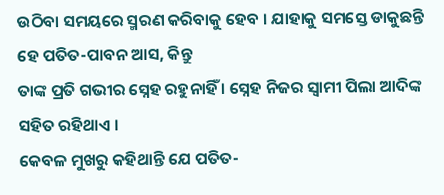ଉଠିବା ସମୟରେ ସ୍ମରଣ କରିବାକୁ ହେବ । ଯାହାକୁ ସମସ୍ତେ ଡାକୁଛନ୍ତି ହେ ପତିତ-ପାବନ ଆସ, କିନ୍ତୁ
ତାଙ୍କ ପ୍ରତି ଗଭୀର ସ୍ନେହ ରହୁନାହିଁ । ସ୍ନେହ ନିଜର ସ୍ୱାମୀ ପିଲା ଆଦିଙ୍କ ସହିତ ରହିଥାଏ ।
କେବଳ ମୁଖରୁ କହିଥାନ୍ତି ଯେ ପତିତ-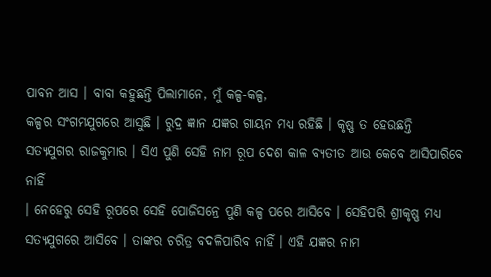ପାବନ ଆସ । ବାବା କହୁଛନ୍ତି ପିଲାମାନେ, ମୁଁ କଳ୍ପ-କଳ୍ପ,
କଳ୍ପର ସଂଗମଯୁଗରେ ଆସୁଛି । ରୁଦ୍ର ଜ୍ଞାନ ଯଜ୍ଞର ଗାୟନ ମଧ୍ୟ ରହିଛି । କୃଷ୍ଣ ତ ହେଉଛନ୍ତି
ସତ୍ୟଯୁଗର ରାଜକୁମାର । ସିଏ ପୁଣି ସେହି ନାମ ରୂପ ଦେଶ କାଳ ବ୍ୟତୀତ ଆଉ କେବେ ଆସିପାରିବେ ନାହିଁ
। ନେହେରୁ ସେହି ରୂପରେ ସେହି ପୋଜିସନ୍ରେ ପୁଣି କଳ୍ପ ପରେ ଆସିବେ । ସେହିପରି ଶ୍ରୀକୃଷ୍ଣ ମଧ୍ୟ
ସତ୍ୟଯୁଗରେ ଆସିବେ । ତାଙ୍କର ଚରିତ୍ର ବଦଳିପାରିବ ନାହିଁ । ଏହି ଯଜ୍ଞର ନାମ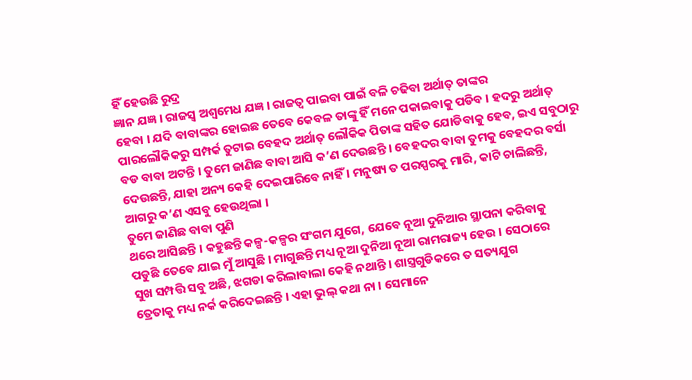ହିଁ ହେଉଛି ରୁଦ୍ର
ଜ୍ଞାନ ଯଜ୍ଞ । ରାଜସ୍ୱ ଅଶ୍ୱମେଧ ଯଜ୍ଞ । ରାଜତ୍ୱ ପାଇବା ପାଇଁ ବଳି ଚଢିବା ଅର୍ଥାତ୍ ତାଙ୍କର
ହେବା । ଯଦି ବାବାଙ୍କର ହୋଇଛ ତେବେ କେବଳ ତାଙ୍କୁ ହିଁ ମନେ ପକାଇବାକୁ ପଡିବ । ହଦରୁ ଅର୍ଥାତ୍
ପାରଲୌକିକରୁ ସମ୍ପର୍କ ତୁଟାଇ ବେହଦ ଅର୍ଥାତ୍ ଲୌକିକ ପିତାଙ୍କ ସହିତ ଯୋଡିବାକୁ ହେବ, ଇଏ ସବୁଠାରୁ
ବଡ ବାବା ଅଟନ୍ତି । ତୁମେ ଜାଣିଛ ବାବା ଆସି କ’ଣ ଦେଉଛନ୍ତି । ବେହଦର ବାବା ତୁମକୁ ବେହଦର ବର୍ସା
ଦେଉଛନ୍ତି, ଯାହା ଅନ୍ୟ କେହି ଦେଇପାରିବେ ନାହିଁ । ମନୁଷ୍ୟ ତ ପରସ୍ପରକୁ ମାରି, କାଟି ଚାଲିଛନ୍ତି,
ଆଗରୁ କ’ଣ ଏସବୁ ହେଉଥିଲା ।
ତୁମେ ଜାଣିଛ ବାବା ପୁଣି
ଥରେ ଆସିଛନ୍ତି । କହୁଛନ୍ତି କଳ୍ପ-କଳ୍ପର ସଂଗମ ଯୁଗେ, ଯେବେ ନୂଆ ଦୁନିଆର ସ୍ଥାପନା କରିବାକୁ
ପଡୁଛି ତେବେ ଯାଇ ମୁଁ ଆସୁଛି । ମାଗୁଛନ୍ତି ମଧ୍ୟ ନୂଆ ଦୁନିଆ ନୂଆ ରାମରାଜ୍ୟ ହେଉ । ସେଠାରେ
ସୁଖ ସମ୍ପତ୍ତି ସବୁ ଅଛି, ଝଗଡା କରିଲାବାଲା କେହି ନଥାନ୍ତି । ଶାସ୍ତ୍ରଗୁଡିକରେ ତ ସତ୍ୟଯୁଗ
ତ୍ରେତାକୁ ମଧ୍ୟ ନର୍କ କରିଦେଇଛନ୍ତି । ଏହା ଭୁଲ୍ କଥା ନା । ସେମାନେ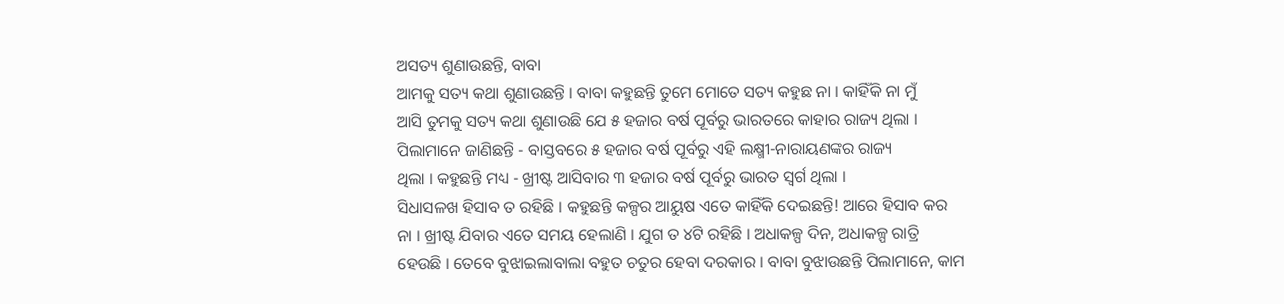ଅସତ୍ୟ ଶୁଣାଉଛନ୍ତି, ବାବା
ଆମକୁ ସତ୍ୟ କଥା ଶୁଣାଉଛନ୍ତି । ବାବା କହୁଛନ୍ତି ତୁମେ ମୋତେ ସତ୍ୟ କହୁଛ ନା । କାହିଁକି ନା ମୁଁ
ଆସି ତୁମକୁ ସତ୍ୟ କଥା ଶୁଣାଉଛି ଯେ ୫ ହଜାର ବର୍ଷ ପୂର୍ବରୁ ଭାରତରେ କାହାର ରାଜ୍ୟ ଥିଲା ।
ପିଲାମାନେ ଜାଣିଛନ୍ତି - ବାସ୍ତବରେ ୫ ହଜାର ବର୍ଷ ପୂର୍ବରୁ ଏହି ଲକ୍ଷ୍ମୀ-ନାରାୟଣଙ୍କର ରାଜ୍ୟ
ଥିଲା । କହୁଛନ୍ତି ମଧ୍ୟ - ଖ୍ରୀଷ୍ଟ ଆସିବାର ୩ ହଜାର ବର୍ଷ ପୂର୍ବରୁ ଭାରତ ସ୍ୱର୍ଗ ଥିଲା ।
ସିଧାସଳଖ ହିସାବ ତ ରହିଛି । କହୁଛନ୍ତି କଳ୍ପର ଆୟୁଷ ଏତେ କାହିଁକି ଦେଇଛନ୍ତି! ଆରେ ହିସାବ କର
ନା । ଖ୍ରୀଷ୍ଟ ଯିବାର ଏତେ ସମୟ ହେଲାଣି । ଯୁଗ ତ ୪ଟି ରହିଛି । ଅଧାକଳ୍ପ ଦିନ, ଅଧାକଳ୍ପ ରାତ୍ରି
ହେଉଛି । ତେବେ ବୁଝାଇଲାବାଲା ବହୁତ ଚତୁର ହେବା ଦରକାର । ବାବା ବୁଝାଉଛନ୍ତି ପିଲାମାନେ, କାମ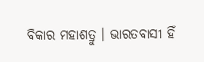ବିକାର ମହାଶତ୍ରୁ । ଭାରତବାସୀ ହିଁ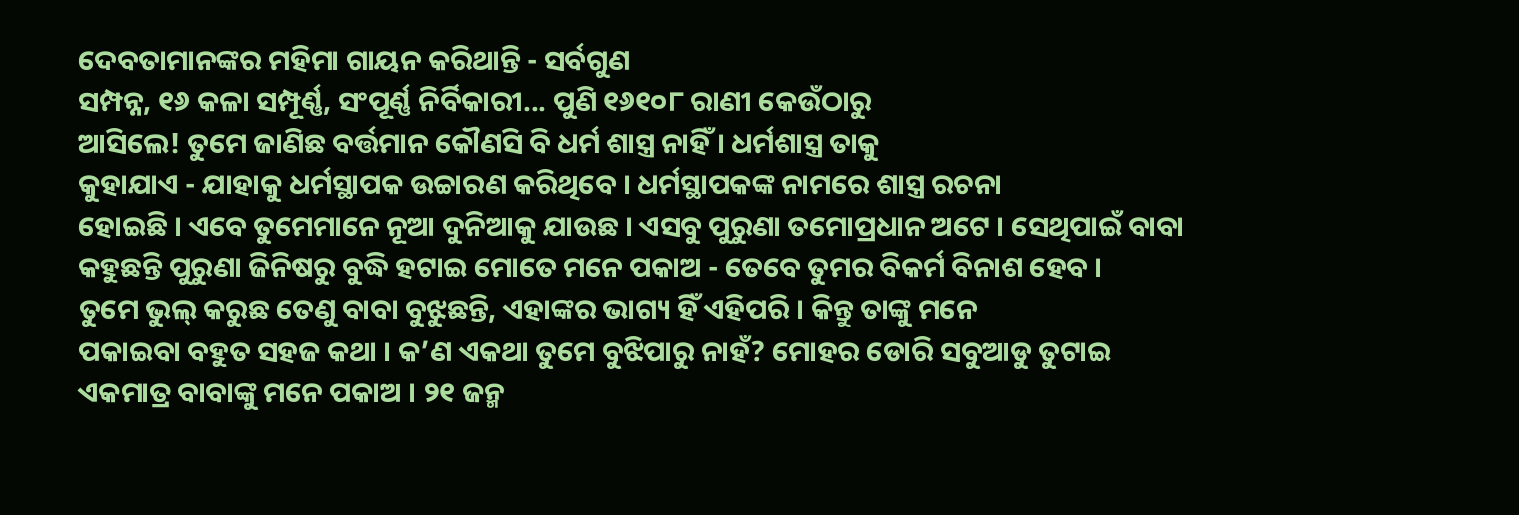ଦେବତାମାନଙ୍କର ମହିମା ଗାୟନ କରିଥାନ୍ତି - ସର୍ବଗୁଣ
ସମ୍ପନ୍ନ, ୧୬ କଳା ସମ୍ପୂର୍ଣ୍ଣ, ସଂପୂର୍ଣ୍ଣ ନିର୍ବିକାରୀ... ପୁଣି ୧୬୧୦୮ ରାଣୀ କେଉଁଠାରୁ
ଆସିଲେ! ତୁମେ ଜାଣିଛ ବର୍ତ୍ତମାନ କୌଣସି ବି ଧର୍ମ ଶାସ୍ତ୍ର ନାହିଁ । ଧର୍ମଶାସ୍ତ୍ର ତାକୁ
କୁହାଯାଏ - ଯାହାକୁ ଧର୍ମସ୍ଥାପକ ଉଚ୍ଚାରଣ କରିଥିବେ । ଧର୍ମସ୍ଥାପକଙ୍କ ନାମରେ ଶାସ୍ତ୍ର ରଚନା
ହୋଇଛି । ଏବେ ତୁମେମାନେ ନୂଆ ଦୁନିଆକୁ ଯାଉଛ । ଏସବୁ ପୁରୁଣା ତମୋପ୍ରଧାନ ଅଟେ । ସେଥିପାଇଁ ବାବା
କହୁଛନ୍ତି ପୁରୁଣା ଜିନିଷରୁ ବୁଦ୍ଧି ହଟାଇ ମୋତେ ମନେ ପକାଅ - ତେବେ ତୁମର ବିକର୍ମ ବିନାଶ ହେବ ।
ତୁମେ ଭୁଲ୍ କରୁଛ ତେଣୁ ବାବା ବୁଝୁଛନ୍ତି, ଏହାଙ୍କର ଭାଗ୍ୟ ହିଁ ଏହିପରି । କିନ୍ତୁ ତାଙ୍କୁ ମନେ
ପକାଇବା ବହୁତ ସହଜ କଥା । କ’ଣ ଏକଥା ତୁମେ ବୁଝିପାରୁ ନାହଁ? ମୋହର ଡୋରି ସବୁଆଡୁ ତୁଟାଇ
ଏକମାତ୍ର ବାବାଙ୍କୁ ମନେ ପକାଅ । ୨୧ ଜନ୍ମ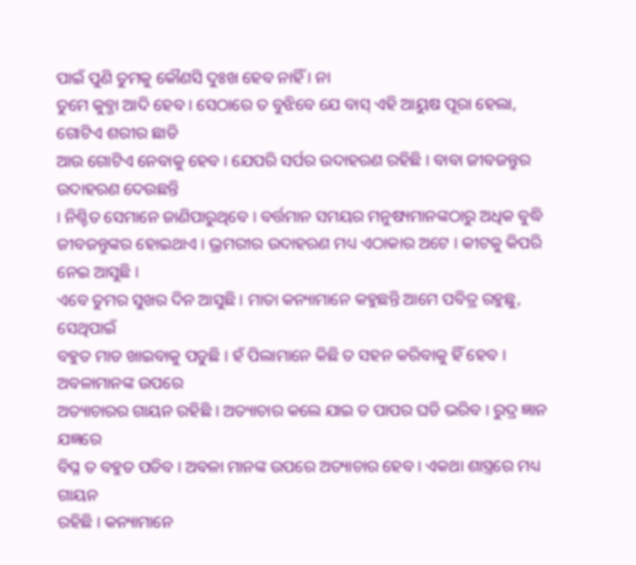ପାଇଁ ପୁଣି ତୁମକୁ କୌଣସି ଦୁଃଖ ହେବ ନାହିଁ । ନା
ତୁମେ କୁବ୍ଜା ଆଦି ହେବ । ସେଠାରେ ତ ବୁଝିବେ ଯେ ବାସ୍ ଏହି ଆୟୁଷ ପୂରା ହେଲା, ଗୋଟିଏ ଶରୀର ଛାଡି
ଆଉ ଗୋଟିଏ ନେବାକୁ ହେବ । ଯେପରି ସର୍ପର ଉଦାହରଣ ରହିଛି । ବାବା ଜୀବଜନ୍ତୁର ଉଦାହରଣ ଦେଉଛନ୍ତି
। ନିଶ୍ଚିତ ସେମାନେ ଜାଣିପାରୁଥିବେ । ବର୍ତ୍ତମାନ ସମୟର ମନୁଷ୍ୟମାନଙ୍କଠାରୁ ଅଧିକ ବୁଦ୍ଧି
ଜୀବଜନ୍ତୁଙ୍କର ହୋଇଥାଏ । ଭ୍ରମରୀର ଉଦାହରଣ ମଧ୍ୟ ଏଠାକାର ଅଟେ । କୀଟକୁ କିପରି ନେଇ ଆସୁଛି ।
ଏବେ ତୁମର ସୁଖର ଦିନ ଆସୁଛି । ମାତା କନ୍ୟାମାନେ କହୁଛନ୍ତି ଆମେ ପବିତ୍ର ରହୁଛୁ, ସେଥିପାଇଁ
ବହୁତ ମାଡ ଖାଇବାକୁ ପଡୁଛି । ହଁ ପିଲାମାନେ କିଛି ତ ସହନ କରିବାକୁ ହିଁ ହେବ । ଅବଳାମାନଙ୍କ ଉପରେ
ଅତ୍ୟାଚାରର ଗାୟନ ରହିଛି । ଅତ୍ୟାଚାର କଲେ ଯାଇ ତ ପାପର ଘଡି ଭରିବ । ରୁଦ୍ର ଜ୍ଞାନ ଯଜ୍ଞରେ
ବିଘ୍ନ ତ ବହୁତ ପଡିବ । ଅବଳା ମାନଙ୍କ ଉପରେ ଅତ୍ୟାଚାର ହେବ । ଏକଥା ଶାସ୍ତ୍ରରେ ମଧ୍ୟ ଗାୟନ
ରହିଛି । କନ୍ୟାମାନେ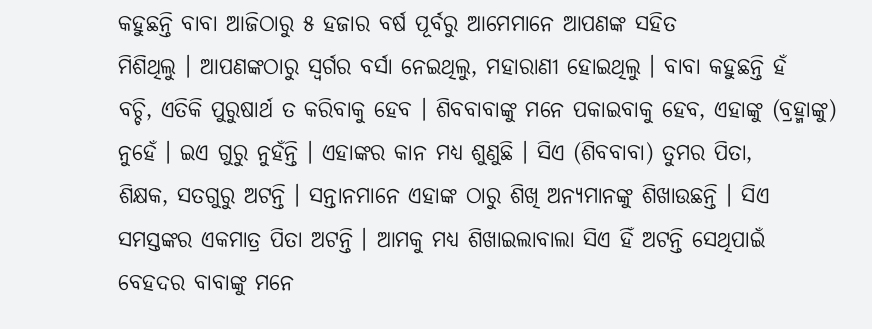କହୁଛନ୍ତି ବାବା ଆଜିଠାରୁ ୫ ହଜାର ବର୍ଷ ପୂର୍ବରୁ ଆମେମାନେ ଆପଣଙ୍କ ସହିତ
ମିଶିଥିଲୁ । ଆପଣଙ୍କଠାରୁ ସ୍ୱର୍ଗର ବର୍ସା ନେଇଥିଲୁ, ମହାରାଣୀ ହୋଇଥିଲୁ । ବାବା କହୁଛନ୍ତି ହଁ
ବଚ୍ଚି, ଏତିକି ପୁରୁଷାର୍ଥ ତ କରିବାକୁ ହେବ । ଶିବବାବାଙ୍କୁ ମନେ ପକାଇବାକୁ ହେବ, ଏହାଙ୍କୁ (ବ୍ରହ୍ମାଙ୍କୁ)
ନୁହେଁ । ଇଏ ଗୁରୁ ନୁହଁନ୍ତି । ଏହାଙ୍କର କାନ ମଧ୍ୟ ଶୁଣୁଛି । ସିଏ (ଶିବବାବା) ତୁମର ପିତା,
ଶିକ୍ଷକ, ସତଗୁରୁ ଅଟନ୍ତି । ସନ୍ତାନମାନେ ଏହାଙ୍କ ଠାରୁ ଶିଖି ଅନ୍ୟମାନଙ୍କୁ ଶିଖାଉଛନ୍ତି । ସିଏ
ସମସ୍ତଙ୍କର ଏକମାତ୍ର ପିତା ଅଟନ୍ତି । ଆମକୁ ମଧ୍ୟ ଶିଖାଇଲାବାଲା ସିଏ ହିଁ ଅଟନ୍ତି ସେଥିପାଇଁ
ବେହଦର ବାବାଙ୍କୁ ମନେ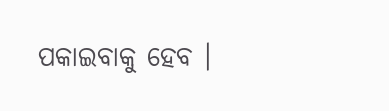ପକାଇବାକୁ ହେବ ।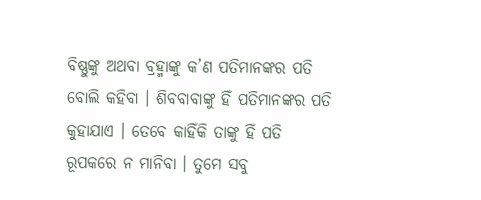ବିଷ୍ଣୁଙ୍କୁ ଅଥବା ବ୍ରହ୍ମାଙ୍କୁ କ’ଣ ପତିମାନଙ୍କର ପତି
ବୋଲି କହିବା । ଶିବବାବାଙ୍କୁ ହିଁ ପତିମାନଙ୍କର ପତି କୁହାଯାଏ । ତେବେ କାହିଁକି ତାଙ୍କୁ ହିଁ ପତି
ରୂପକରେ ନ ମାନିବା । ତୁମେ ସବୁ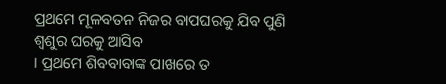ପ୍ରଥମେ ମୂଳବତନ ନିଜର ବାପଘରକୁ ଯିବ ପୁଣି ଶ୍ୱଶୁର ଘରକୁ ଆସିବ
। ପ୍ରଥମେ ଶିବବାବାଙ୍କ ପାଖରେ ତ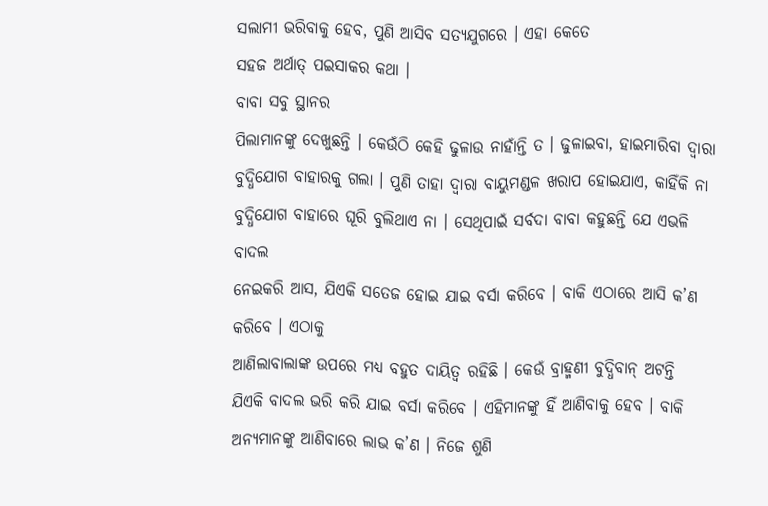ସଲାମୀ ଭରିବାକୁ ହେବ, ପୁଣି ଆସିବ ସତ୍ୟଯୁଗରେ । ଏହା କେତେ
ସହଜ ଅର୍ଥାତ୍ ପଇସାକର କଥା ।
ବାବା ସବୁ ସ୍ଥାନର
ପିଲାମାନଙ୍କୁ ଦେଖୁଛନ୍ତି । କେଉଁଠି କେହି ଢୁଳାଉ ନାହାଁନ୍ତି ତ । ଢୁଳାଇବା, ହାଇମାରିବା ଦ୍ୱାରା
ବୁଦ୍ଧିଯୋଗ ବାହାରକୁ ଗଲା । ପୁଣି ତାହା ଦ୍ୱାରା ବାୟୁମଣ୍ଡଳ ଖରାପ ହୋଇଯାଏ, କାହିଁକି ନା
ବୁଦ୍ଧିଯୋଗ ବାହାରେ ଘୂରି ବୁଲିଥାଏ ନା । ସେଥିପାଇଁ ସର୍ବଦା ବାବା କହୁଛନ୍ତି ଯେ ଏଭଳି ବାଦଲ
ନେଇକରି ଆସ, ଯିଏକି ସତେଜ ହୋଇ ଯାଇ ବର୍ସା କରିବେ । ବାକି ଏଠାରେ ଆସି କ’ଣ କରିବେ । ଏଠାକୁ
ଆଣିଲାବାଲାଙ୍କ ଉପରେ ମଧ୍ୟ ବହୁତ ଦାୟିତ୍ୱ ରହିଛି । କେଉଁ ବ୍ରାହ୍ମଣୀ ବୁଦ୍ଧିବାନ୍ ଅଟନ୍ତି
ଯିଏକି ବାଦଲ ଭରି କରି ଯାଇ ବର୍ସା କରିବେ । ଏହିମାନଙ୍କୁ ହିଁ ଆଣିବାକୁ ହେବ । ବାକି
ଅନ୍ୟମାନଙ୍କୁ ଆଣିବାରେ ଲାଭ କ’ଣ । ନିଜେ ଶୁଣି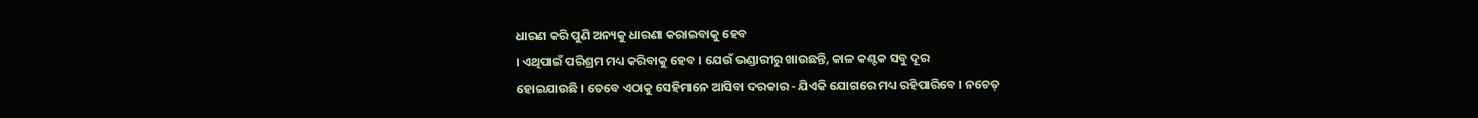ଧାରଣ କରି ପୁଣି ଅନ୍ୟକୁ ଧାରଣା କରାଇବାକୁ ହେବ
। ଏଥିପାଇଁ ପରିଶ୍ରମ ମଧ୍ୟ କରିବାକୁ ହେବ । ଯେଉଁ ଭଣ୍ଡାରୀରୁ ଖାଉଛନ୍ତି, କାଳ କଣ୍ଟକ ସବୁ ଦୂର
ହୋଇଯାଉଛି । ତେବେ ଏଠାକୁ ସେହିମାନେ ଆସିବା ଦରକାର - ଯିଏକି ଯୋଗରେ ମଧ୍ୟ ରହିପାରିବେ । ନଚେତ୍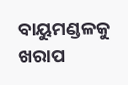ବାୟୁମଣ୍ଡଳକୁ ଖରାପ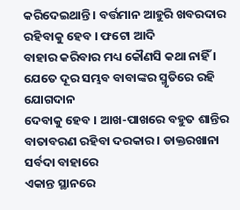କରିଦେଇଥାନ୍ତି । ବର୍ତ୍ତମାନ ଆହୁରି ଖବରଦାର ରହିବାକୁ ହେବ । ଫଟୋ ଆଦି
ବାହାର କରିବାର ମଧ୍ୟ କୌଣସି କଥା ନାହିଁ । ଯେତେ ଦୂର ସମ୍ଭବ ବାବାଙ୍କର ସ୍ମୃତିରେ ରହି ଯୋଗଦାନ
ଦେବାକୁ ହେବ । ଆଖ-ପାଖରେ ବହୁତ ଶାନ୍ତିର ବାତାବରଣ ରହିବା ଦରକାର । ଡାକ୍ତରଖାନା ସର୍ବଦା ବାହାରେ
ଏକାନ୍ତ ସ୍ଥାନରେ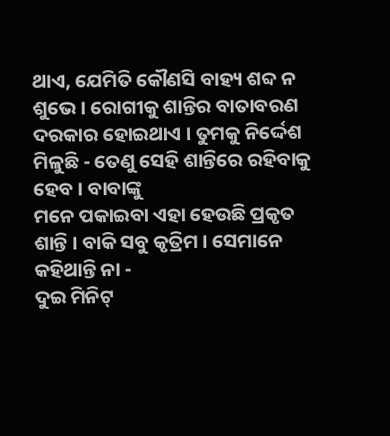ଥାଏ, ଯେମିତି କୌଣସି ବାହ୍ୟ ଶବ୍ଦ ନ ଶୁଭେ । ରୋଗୀକୁ ଶାନ୍ତିର ବାତାବରଣ
ଦରକାର ହୋଇଥାଏ । ତୁମକୁ ନିର୍ଦ୍ଦେଶ ମିଳୁଛି - ତେଣୁ ସେହି ଶାନ୍ତିରେ ରହିବାକୁ ହେବ । ବାବାଙ୍କୁ
ମନେ ପକାଇବା ଏହା ହେଉଛି ପ୍ରକୃତ ଶାନ୍ତି । ବାକି ସବୁ କୃତ୍ରିମ । ସେମାନେ କହିଥାନ୍ତି ନା -
ଦୁଇ ମିନିଟ୍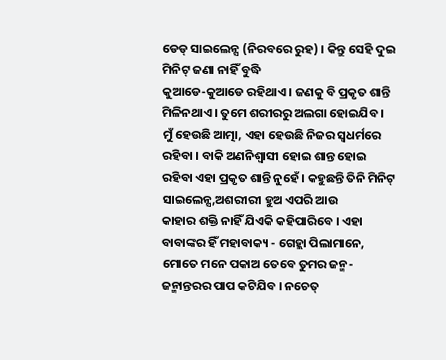ଡେଡ୍ ସାଇଲେନ୍ସ (ନିରବରେ ରୁହ) । କିନ୍ତୁ ସେହି ଦୁଇ ମିନିଟ୍ ଜଣା ନାହିଁ ବୁଦ୍ଧି
କୁଆଡେ-କୁଆଡେ ରହିଥାଏ । ଜଣକୁ ବି ପ୍ରକୃତ ଶାନ୍ତି ମିଳିନଥାଏ । ତୁମେ ଶରୀରରୁ ଅଲଗା ହୋଇଯିବ ।
ମୁଁ ହେଉଛି ଆତ୍ମା, ଏହା ହେଉଛି ନିଜର ସ୍ୱଧର୍ମରେ ରହିବା । ବାକି ଅଣନିଶ୍ୱାସୀ ହୋଇ ଶାନ୍ତ ହୋଇ
ରହିବା ଏହା ପ୍ରକୃତ ଶାନ୍ତି ନୁହେଁ । କହୁଛନ୍ତି ତିନି ମିନିଟ୍ ସାଇଲେନ୍ସ,ଅଶରୀରୀ ହୁଅ ଏପରି ଆଉ
କାହାର ଶକ୍ତି ନାହିଁ ଯିଏକି କହିପାରିବେ । ଏହା ବାବାଙ୍କର ହିଁ ମହାବାକ୍ୟ - ଗେହ୍ଲା ପିଲାମାନେ,
ମୋତେ ମନେ ପକାଅ ତେବେ ତୁମର ଜନ୍ମ-ଜନ୍ମାନ୍ତରର ପାପ କଟିଯିବ । ନଚେତ୍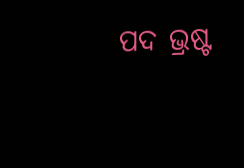ପଦ ଭ୍ରଷ୍ଟ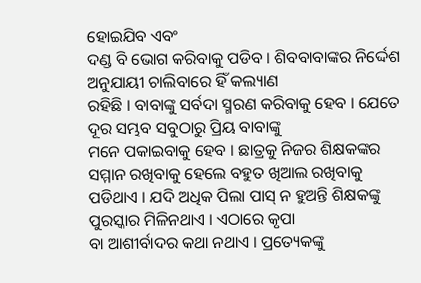ହୋଇଯିବ ଏବଂ
ଦଣ୍ଡ ବି ଭୋଗ କରିବାକୁ ପଡିବ । ଶିବବାବାଙ୍କର ନିର୍ଦ୍ଦେଶ ଅନୁଯାୟୀ ଚାଲିବାରେ ହିଁ କଲ୍ୟାଣ
ରହିଛି । ବାବାଙ୍କୁ ସର୍ବଦା ସ୍ମରଣ କରିବାକୁ ହେବ । ଯେତେ ଦୂର ସମ୍ଭବ ସବୁଠାରୁ ପ୍ରିୟ ବାବାଙ୍କୁ
ମନେ ପକାଇବାକୁ ହେବ । ଛାତ୍ରକୁ ନିଜର ଶିକ୍ଷକଙ୍କର ସମ୍ମାନ ରଖିବାକୁ ହେଲେ ବହୁତ ଖିଆଲ ରଖିବାକୁ
ପଡିଥାଏ । ଯଦି ଅଧିକ ପିଲା ପାସ୍ ନ ହୁଅନ୍ତି ଶିକ୍ଷକଙ୍କୁ ପୁରସ୍କାର ମିଳିନଥାଏ । ଏଠାରେ କୃପା
ବା ଆଶୀର୍ବାଦର କଥା ନଥାଏ । ପ୍ରତ୍ୟେକଙ୍କୁ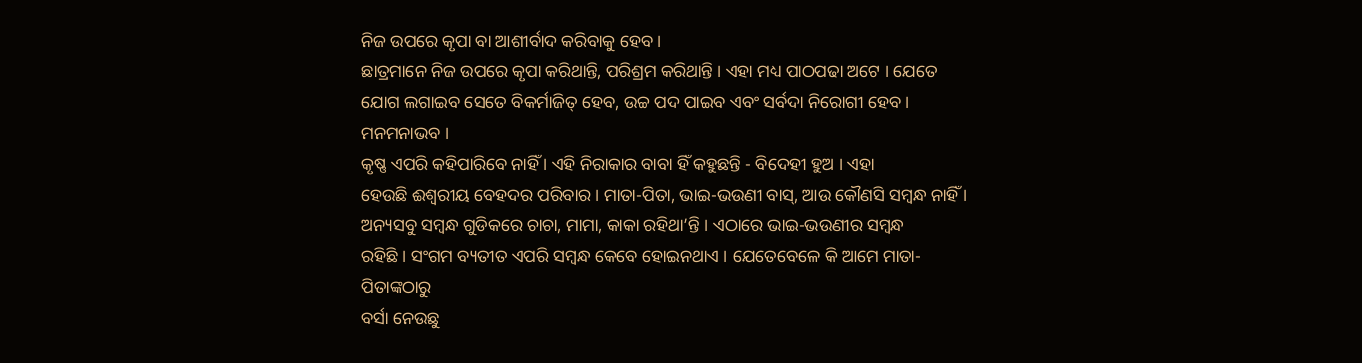ନିଜ ଉପରେ କୃପା ବା ଆଶୀର୍ବାଦ କରିବାକୁ ହେବ ।
ଛାତ୍ରମାନେ ନିଜ ଉପରେ କୃପା କରିଥାନ୍ତି, ପରିଶ୍ରମ କରିଥାନ୍ତି । ଏହା ମଧ୍ୟ ପାଠପଢା ଅଟେ । ଯେତେ
ଯୋଗ ଲଗାଇବ ସେତେ ବିକର୍ମାଜିତ୍ ହେବ, ଉଚ୍ଚ ପଦ ପାଇବ ଏବଂ ସର୍ବଦା ନିରୋଗୀ ହେବ । ମନମନାଭବ ।
କୃଷ୍ଣ ଏପରି କହିପାରିବେ ନାହିଁ । ଏହି ନିରାକାର ବାବା ହିଁ କହୁଛନ୍ତି - ବିଦେହୀ ହୁଅ । ଏହା
ହେଉଛି ଈଶ୍ୱରୀୟ ବେହଦର ପରିବାର । ମାତା-ପିତା, ଭାଇ-ଭଉଣୀ ବାସ୍, ଆଉ କୌଣସି ସମ୍ବନ୍ଧ ନାହିଁ ।
ଅନ୍ୟସବୁ ସମ୍ବନ୍ଧ ଗୁଡିକରେ ଚାଚା, ମାମା, କାକା ରହିଥା’ନ୍ତି । ଏଠାରେ ଭାଇ-ଭଉଣୀର ସମ୍ବନ୍ଧ
ରହିଛି । ସଂଗମ ବ୍ୟତୀତ ଏପରି ସମ୍ବନ୍ଧ କେବେ ହୋଇନଥାଏ । ଯେତେବେଳେ କି ଆମେ ମାତା-ପିତାଙ୍କଠାରୁ
ବର୍ସା ନେଉଛୁ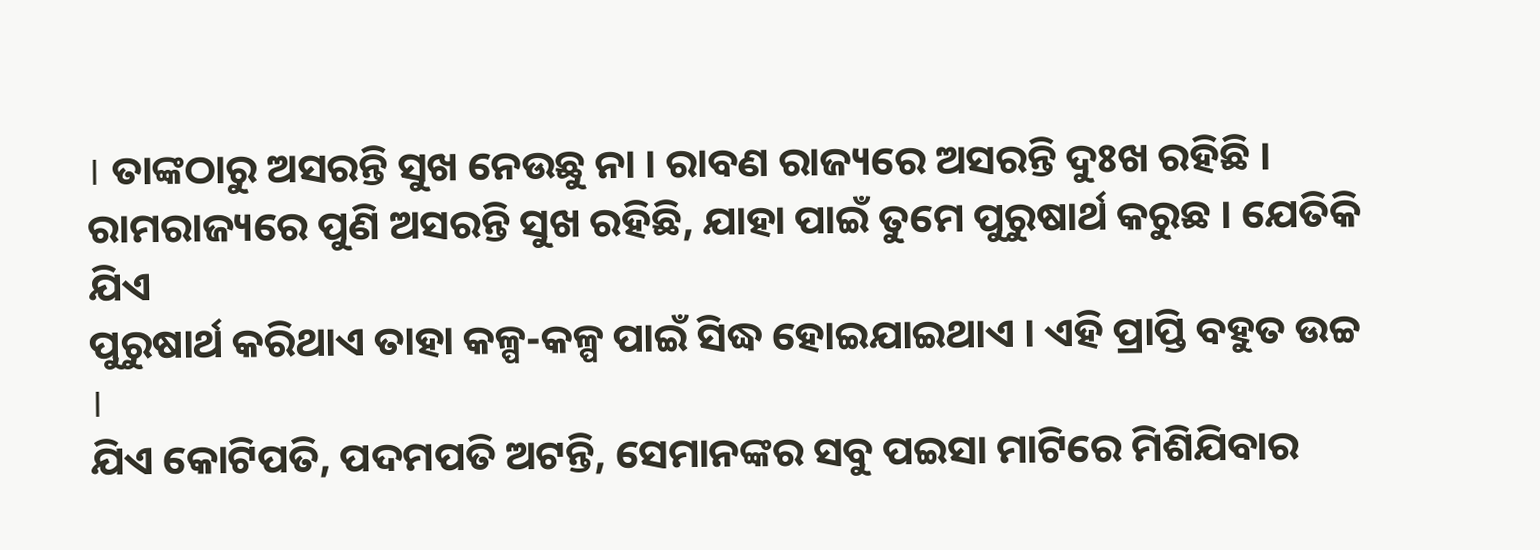। ତାଙ୍କଠାରୁ ଅସରନ୍ତି ସୁଖ ନେଉଛୁ ନା । ରାବଣ ରାଜ୍ୟରେ ଅସରନ୍ତି ଦୁଃଖ ରହିଛି ।
ରାମରାଜ୍ୟରେ ପୁଣି ଅସରନ୍ତି ସୁଖ ରହିଛି, ଯାହା ପାଇଁ ତୁମେ ପୁରୁଷାର୍ଥ କରୁଛ । ଯେତିକି ଯିଏ
ପୁରୁଷାର୍ଥ କରିଥାଏ ତାହା କଳ୍ପ-କଳ୍ପ ପାଇଁ ସିଦ୍ଧ ହୋଇଯାଇଥାଏ । ଏହି ପ୍ରାପ୍ତି ବହୁତ ଉଚ୍ଚ ।
ଯିଏ କୋଟିପତି, ପଦମପତି ଅଟନ୍ତି, ସେମାନଙ୍କର ସବୁ ପଇସା ମାଟିରେ ମିଶିଯିବାର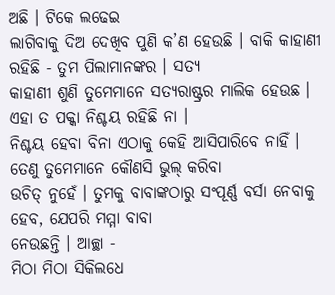ଅଛି । ଟିକେ ଲଢେଇ
ଲାଗିବାକୁ ଦିଅ ଦେଖିବ ପୁଣି କ’ଣ ହେଉଛି । ବାକି କାହାଣୀ ରହିଛି - ତୁମ ପିଲାମାନଙ୍କର । ସତ୍ୟ
କାହାଣୀ ଶୁଣି ତୁମେମାନେ ସତ୍ୟରାଷ୍ଟ୍ରର ମାଲିକ ହେଉଛ । ଏହା ତ ପକ୍କା ନିଶ୍ଚୟ ରହିଛି ନା ।
ନିଶ୍ଚୟ ହେବା ବିନା ଏଠାକୁ କେହି ଆସିପାରିବେ ନାହିଁ । ତେଣୁ ତୁମେମାନେ କୌଣସି ଭୁଲ୍ କରିବା
ଉଚିତ୍ ନୁହେଁ । ତୁମକୁ ବାବାଙ୍କଠାରୁ ସଂପୂର୍ଣ୍ଣ ବର୍ସା ନେବାକୁ ହେବ, ଯେପରି ମମ୍ମା ବାବା
ନେଉଛନ୍ତି । ଆଚ୍ଛା -
ମିଠା ମିଠା ସିକିଲଧେ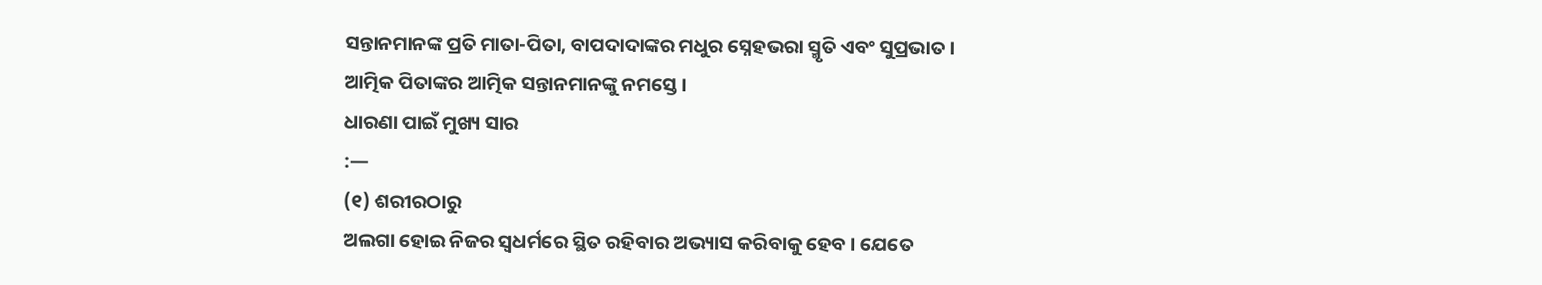ସନ୍ତାନମାନଙ୍କ ପ୍ରତି ମାତା-ପିତା, ବାପଦାଦାଙ୍କର ମଧୁର ସ୍ନେହଭରା ସ୍ମୃତି ଏବଂ ସୁପ୍ରଭାତ ।
ଆତ୍ମିକ ପିତାଙ୍କର ଆତ୍ମିକ ସନ୍ତାନମାନଙ୍କୁ ନମସ୍ତେ ।
ଧାରଣା ପାଇଁ ମୁଖ୍ୟ ସାର
:—
(୧) ଶରୀରଠାରୁ
ଅଲଗା ହୋଇ ନିଜର ସ୍ୱଧର୍ମରେ ସ୍ଥିତ ରହିବାର ଅଭ୍ୟାସ କରିବାକୁ ହେବ । ଯେତେ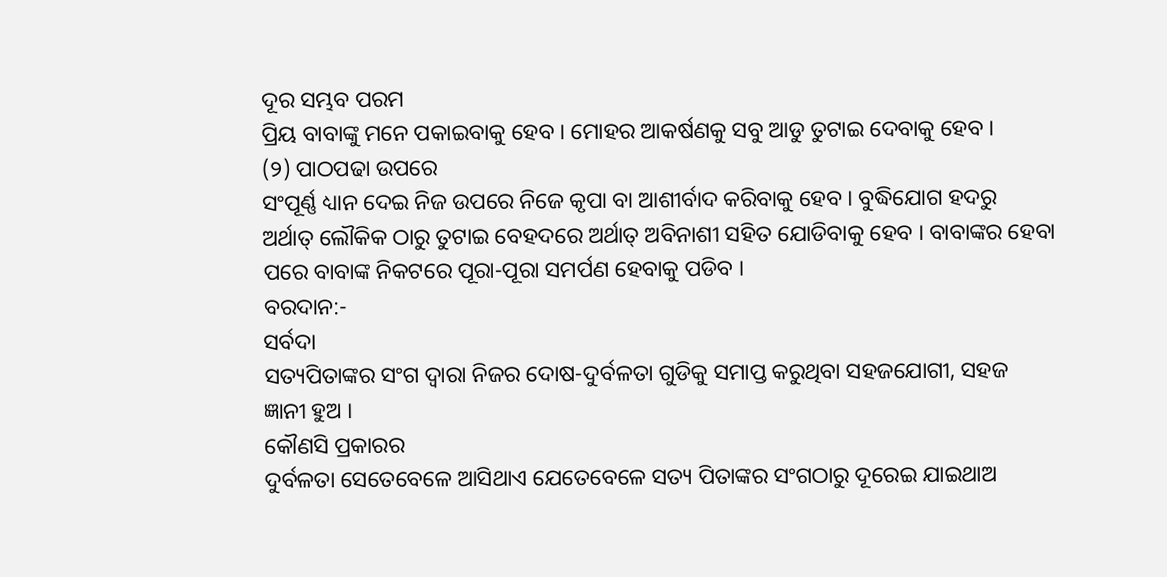ଦୂର ସମ୍ଭବ ପରମ
ପ୍ରିୟ ବାବାଙ୍କୁ ମନେ ପକାଇବାକୁ ହେବ । ମୋହର ଆକର୍ଷଣକୁ ସବୁ ଆଡୁ ତୁଟାଇ ଦେବାକୁ ହେବ ।
(୨) ପାଠପଢା ଉପରେ
ସଂପୂର୍ଣ୍ଣ ଧ୍ୟାନ ଦେଇ ନିଜ ଉପରେ ନିଜେ କୃପା ବା ଆଶୀର୍ବାଦ କରିବାକୁ ହେବ । ବୁଦ୍ଧିଯୋଗ ହଦରୁ
ଅର୍ଥାତ୍ ଲୌକିକ ଠାରୁ ତୁଟାଇ ବେହଦରେ ଅର୍ଥାତ୍ ଅବିନାଶୀ ସହିତ ଯୋଡିବାକୁ ହେବ । ବାବାଙ୍କର ହେବା
ପରେ ବାବାଙ୍କ ନିକଟରେ ପୂରା-ପୂରା ସମର୍ପଣ ହେବାକୁ ପଡିବ ।
ବରଦାନ:-
ସର୍ବଦା
ସତ୍ୟପିତାଙ୍କର ସଂଗ ଦ୍ୱାରା ନିଜର ଦୋଷ-ଦୁର୍ବଳତା ଗୁଡିକୁ ସମାପ୍ତ କରୁଥିବା ସହଜଯୋଗୀ, ସହଜ
ଜ୍ଞାନୀ ହୁଅ ।
କୌଣସି ପ୍ରକାରର
ଦୁର୍ବଳତା ସେତେବେଳେ ଆସିଥାଏ ଯେତେବେଳେ ସତ୍ୟ ପିତାଙ୍କର ସଂଗଠାରୁ ଦୂରେଇ ଯାଇଥାଅ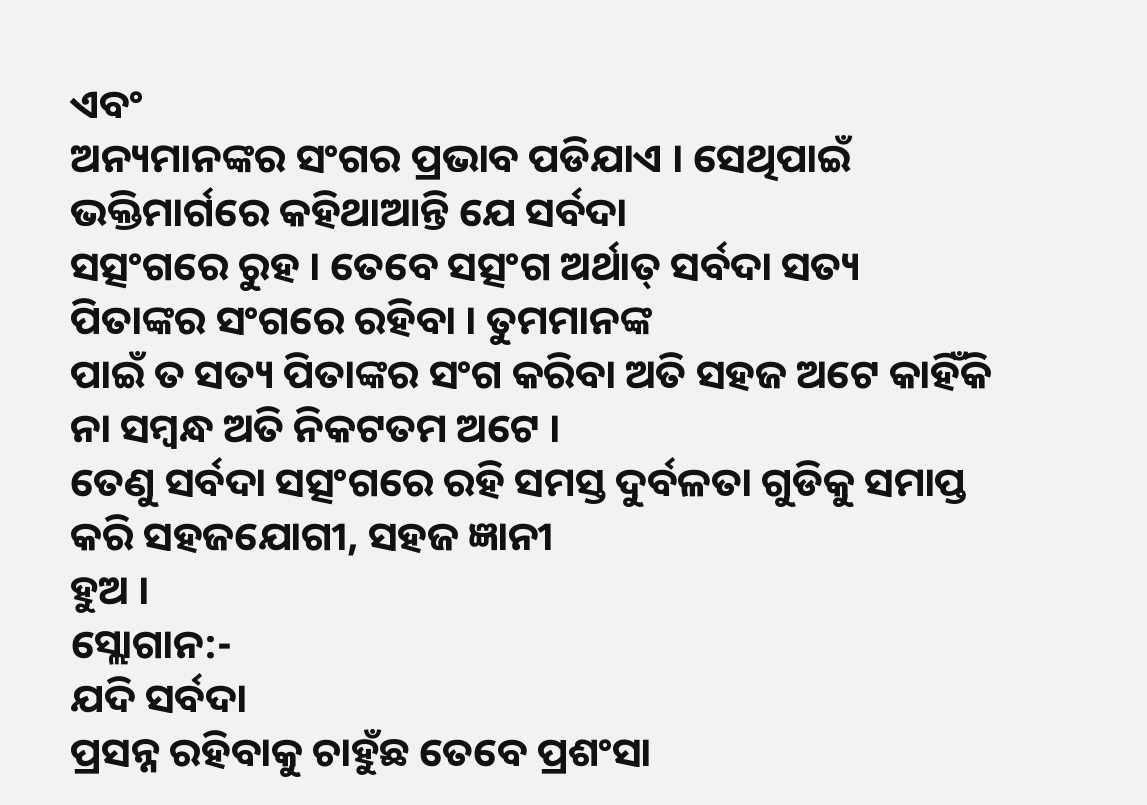ଏବଂ
ଅନ୍ୟମାନଙ୍କର ସଂଗର ପ୍ରଭାବ ପଡିଯାଏ । ସେଥିପାଇଁ ଭକ୍ତିମାର୍ଗରେ କହିଥାଆନ୍ତି ଯେ ସର୍ବଦା
ସତ୍ସଂଗରେ ରୁହ । ତେବେ ସତ୍ସଂଗ ଅର୍ଥାତ୍ ସର୍ବଦା ସତ୍ୟ ପିତାଙ୍କର ସଂଗରେ ରହିବା । ତୁମମାନଙ୍କ
ପାଇଁ ତ ସତ୍ୟ ପିତାଙ୍କର ସଂଗ କରିବା ଅତି ସହଜ ଅଟେ କାହିଁକି ନା ସମ୍ବନ୍ଧ ଅତି ନିକଟତମ ଅଟେ ।
ତେଣୁ ସର୍ବଦା ସତ୍ସଂଗରେ ରହି ସମସ୍ତ ଦୁର୍ବଳତା ଗୁଡିକୁ ସମାପ୍ତ କରି ସହଜଯୋଗୀ, ସହଜ ଜ୍ଞାନୀ
ହୁଅ ।
ସ୍ଲୋଗାନ:-
ଯଦି ସର୍ବଦା
ପ୍ରସନ୍ନ ରହିବାକୁ ଚାହୁଁଛ ତେବେ ପ୍ରଶଂସା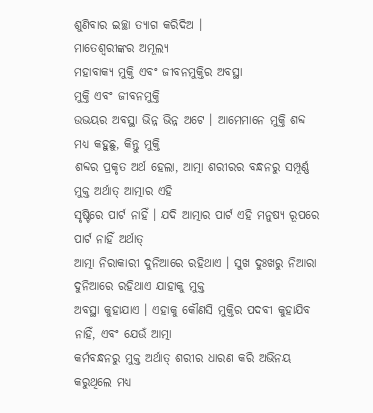ଶୁଣିବାର ଇଚ୍ଛା ତ୍ୟାଗ କରିଦିଅ ।
ମାତେଶ୍ୱରୀଙ୍କର ଅମୂଲ୍ୟ
ମହାବାକ୍ୟ ମୁକ୍ତି ଏବଂ ଜୀବନମୁକ୍ତିର ଅବସ୍ଥା
ମୁକ୍ତି ଏବଂ ଜୀବନମୁକ୍ତି
ଉଭୟର ଅବସ୍ଥା ଭିନ୍ନ ଭିନ୍ନ ଅଟେ । ଆମେମାନେ ମୁକ୍ତି ଶବ୍ଦ ମଧ୍ୟ କହୁଛୁ, କିନ୍ତୁ ମୁକ୍ତି
ଶବ୍ଦର ପ୍ରକୃତ ଅର୍ଥ ହେଲା, ଆତ୍ମା ଶରୀରର ବନ୍ଧନରୁ ସମ୍ପୂର୍ଣ୍ଣ ମୁକ୍ତ ଅର୍ଥାତ୍ ଆତ୍ମାର ଏହି
ସୃଷ୍ଟିରେ ପାର୍ଟ ନାହିଁ । ଯଦି ଆତ୍ମାର ପାର୍ଟ ଏହି ମନୁଷ୍ୟ ରୂପରେ ପାର୍ଟ ନାହିଁ ଅର୍ଥାତ୍
ଆତ୍ମା ନିରାକାରୀ ଦୁନିଆରେ ରହିଥାଏ । ସୁଖ ଦୁଃଖରୁ ନିଆରା ଦୁନିଆରେ ରହିଥାଏ ଯାହାକୁ ମୁକ୍ତ
ଅବସ୍ଥା କୁହାଯାଏ । ଏହାକୁ କୌଣସି ମୁକ୍ତିର ପଦବୀ କୁହାଯିବ ନାହିଁ, ଏବଂ ଯେଉଁ ଆତ୍ମା
କର୍ମବନ୍ଧନରୁ ମୁକ୍ତ ଅର୍ଥାତ୍ ଶରୀର ଧାରଣ କରି ଅଭିନୟ କରୁଥିଲେ ମଧ୍ୟ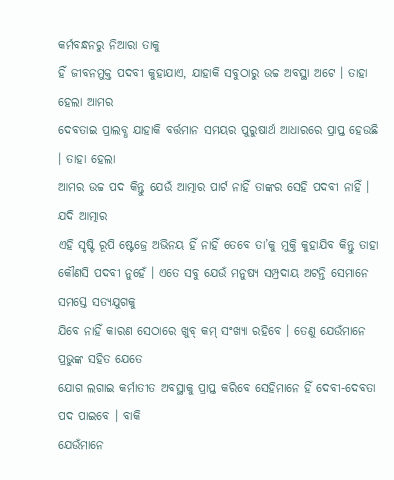କର୍ମବନ୍ଧନରୁ ନିଆରା ତାକୁ
ହିଁ ଜୀବନମୁକ୍ତ ପଦବୀ କୁହାଯାଏ, ଯାହାକି ସବୁଠାରୁ ଉଚ୍ଚ ଅବସ୍ଥା ଅଟେ । ତାହା ହେଲା ଆମର
ଦେବତାଇ ପ୍ରାଲବ୍ଧ ଯାହାକି ବର୍ତ୍ତମାନ ସମୟର ପୁରୁଷାର୍ଥ ଆଧାରରେ ପ୍ରାପ୍ତ ହେଉଛି । ତାହା ହେଲା
ଆମର ଉଚ୍ଚ ପଦ କିନ୍ତୁ ଯେଉଁ ଆତ୍ମାର ପାର୍ଟ ନାହିଁ ତାଙ୍କର ସେହି ପଦବୀ ନାହିଁ । ଯଦି ଆତ୍ମାର
ଏହି ସୃଷ୍ଟି ରୂପି ଷ୍ଟେଜ୍ରେ ଅଭିନୟ ହିଁ ନାହିଁ ତେବେ ତା’କୁ ମୁକ୍ତି କୁହାଯିବ କିନ୍ତୁ ତାହା
କୌଣସି ପଦବୀ ନୁହେଁ । ଏତେ ସବୁ ଯେଉଁ ମନୁଷ୍ୟ ସମ୍ପ୍ରଦାୟ ଅଟନ୍ତି ସେମାନେ ସମସ୍ତେ ସତ୍ୟଯୁଗକୁ
ଯିବେ ନାହିଁ କାରଣ ସେଠାରେ ଖୁବ୍ କମ୍ ସଂଖ୍ୟା ରହିବେ । ତେଣୁ ଯେଉଁମାନେ ପ୍ରଭୁଙ୍କ ସହିତ ଯେତେ
ଯୋଗ ଲଗାଇ କର୍ମାତୀତ ଅବସ୍ଥାକୁ ପ୍ରାପ୍ତ କରିବେ ସେହିମାନେ ହିଁ ଦେବୀ-ଦେବତା ପଦ ପାଇବେ । ବାକି
ଯେଉଁମାନେ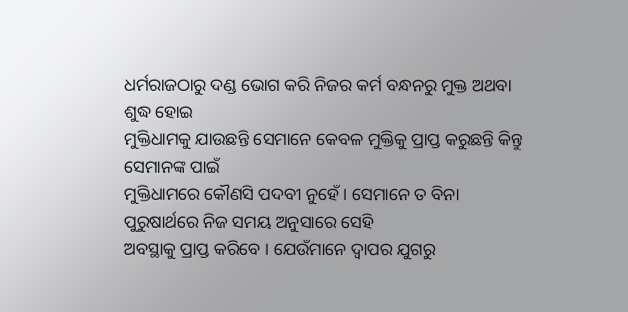ଧର୍ମରାଜଠାରୁ ଦଣ୍ଡ ଭୋଗ କରି ନିଜର କର୍ମ ବନ୍ଧନରୁ ମୁକ୍ତ ଅଥବା ଶୁଦ୍ଧ ହୋଇ
ମୁକ୍ତିଧାମକୁ ଯାଉଛନ୍ତି ସେମାନେ କେବଳ ମୁକ୍ତିକୁ ପ୍ରାପ୍ତ କରୁଛନ୍ତି କିନ୍ତୁ ସେମାନଙ୍କ ପାଇଁ
ମୁକ୍ତିଧାମରେ କୌଣସି ପଦବୀ ନୁହେଁ । ସେମାନେ ତ ବିନା ପୁରୁଷାର୍ଥରେ ନିଜ ସମୟ ଅନୁସାରେ ସେହି
ଅବସ୍ଥାକୁ ପ୍ରାପ୍ତ କରିବେ । ଯେଉଁମାନେ ଦ୍ୱାପର ଯୁଗରୁ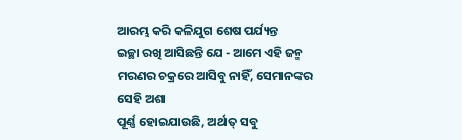ଆରମ୍ଭ କରି କଳିଯୁଗ ଶେଷ ପର୍ଯ୍ୟନ୍ତ
ଇଚ୍ଛା ରଖି ଆସିଛନ୍ତି ଯେ - ଆମେ ଏହି ଜନ୍ମ ମରଣର ଚକ୍ରରେ ଆସିବୁ ନାହିଁ, ସେମାନଙ୍କର ସେହି ଅଶା
ପୂର୍ଣ୍ଣ ହୋଇଯାଉଛି, ଅର୍ଥାତ୍ ସବୁ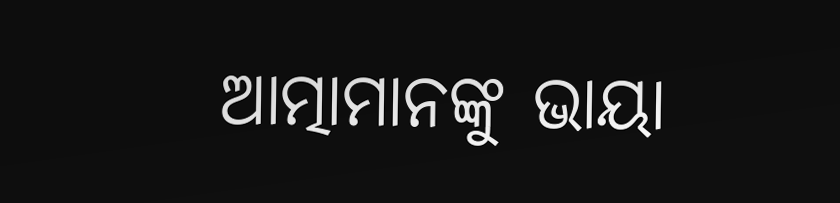ଆତ୍ମାମାନଙ୍କୁ ଭାୟା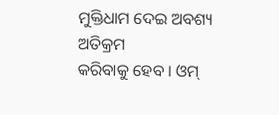ମୁକ୍ତିଧାମ ଦେଇ ଅବଶ୍ୟ ଅତିକ୍ରମ
କରିବାକୁ ହେବ । ଓମ୍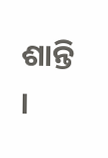ଶାନ୍ତି ।